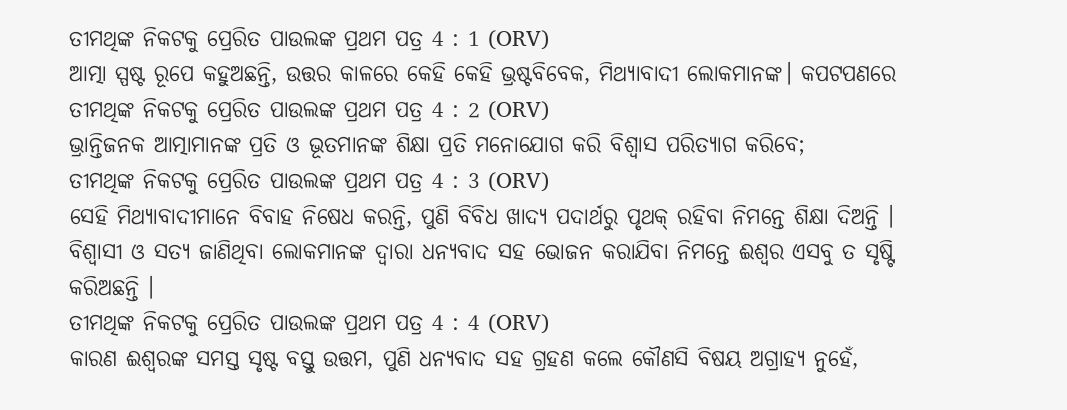ତୀମଥିଙ୍କ ନିକଟକୁ ପ୍ରେରିତ ପାଉଲଙ୍କ ପ୍ରଥମ ପତ୍ର 4 : 1 (ORV)
ଆତ୍ମା ସ୍ପଷ୍ଟ ରୂପେ କହୁଅଛନ୍ତି, ଉତ୍ତର କାଳରେ କେହି କେହି ଭ୍ରଷ୍ଟବିବେକ, ମିଥ୍ୟାବାଦୀ ଲୋକମାନଙ୍କ। କପଟପଣରେ
ତୀମଥିଙ୍କ ନିକଟକୁ ପ୍ରେରିତ ପାଉଲଙ୍କ ପ୍ରଥମ ପତ୍ର 4 : 2 (ORV)
ଭ୍ରାନ୍ତିଜନକ ଆତ୍ମାମାନଙ୍କ ପ୍ରତି ଓ ଭୂତମାନଙ୍କ ଶିକ୍ଷା ପ୍ରତି ମନୋଯୋଗ କରି ବିଶ୍ଵାସ ପରିତ୍ୟାଗ କରିବେ;
ତୀମଥିଙ୍କ ନିକଟକୁ ପ୍ରେରିତ ପାଉଲଙ୍କ ପ୍ରଥମ ପତ୍ର 4 : 3 (ORV)
ସେହି ମିଥ୍ୟାବାଦୀମାନେ ବିବାହ ନିଷେଧ କରନ୍ତି, ପୁଣି ବିବିଧ ଖାଦ୍ୟ ପଦାର୍ଥରୁ ପୃଥକ୍ ରହିବା ନିମନ୍ତେ ଶିକ୍ଷା ଦିଅନ୍ତି । ବିଶ୍ଵାସୀ ଓ ସତ୍ୟ ଜାଣିଥିବା ଲୋକମାନଙ୍କ ଦ୍ଵାରା ଧନ୍ୟବାଦ ସହ ଭୋଜନ କରାଯିବା ନିମନ୍ତେ ଈଶ୍ଵର ଏସବୁ ତ ସୃଷ୍ଟି କରିଅଛନ୍ତି ।
ତୀମଥିଙ୍କ ନିକଟକୁ ପ୍ରେରିତ ପାଉଲଙ୍କ ପ୍ରଥମ ପତ୍ର 4 : 4 (ORV)
କାରଣ ଈଶ୍ଵରଙ୍କ ସମସ୍ତ ସୃଷ୍ଟ ବସ୍ତୁ ଉତ୍ତମ, ପୁଣି ଧନ୍ୟବାଦ ସହ ଗ୍ରହଣ କଲେ କୌଣସି ବିଷୟ ଅଗ୍ରାହ୍ୟ ନୁହେଁ,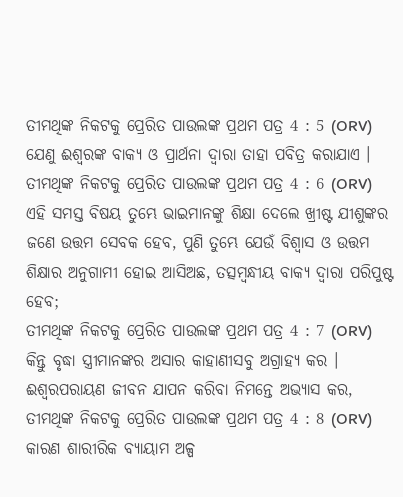ତୀମଥିଙ୍କ ନିକଟକୁ ପ୍ରେରିତ ପାଉଲଙ୍କ ପ୍ରଥମ ପତ୍ର 4 : 5 (ORV)
ଯେଣୁ ଈଶ୍ଵରଙ୍କ ବାକ୍ୟ ଓ ପ୍ରାର୍ଥନା ଦ୍ଵାରା ତାହା ପବିତ୍ର କରାଯାଏ ।
ତୀମଥିଙ୍କ ନିକଟକୁ ପ୍ରେରିତ ପାଉଲଙ୍କ ପ୍ରଥମ ପତ୍ର 4 : 6 (ORV)
ଏହି ସମସ୍ତ ବିଷୟ ତୁମ୍ଭେ ଭାଇମାନଙ୍କୁ ଶିକ୍ଷା ଦେଲେ ଖ୍ରୀଷ୍ଟ ଯୀଶୁଙ୍କର ଜଣେ ଉତ୍ତମ ସେବକ ହେବ, ପୁଣି ତୁମ୍ଭେ ଯେଉଁ ବିଶ୍ଵାସ ଓ ଉତ୍ତମ ଶିକ୍ଷାର ଅନୁଗାମୀ ହୋଇ ଆସିଅଛ, ତତ୍ସମ୍ଵନ୍ଧୀୟ ବାକ୍ୟ ଦ୍ଵାରା ପରିପୁଷ୍ଟ ହେବ;
ତୀମଥିଙ୍କ ନିକଟକୁ ପ୍ରେରିତ ପାଉଲଙ୍କ ପ୍ରଥମ ପତ୍ର 4 : 7 (ORV)
କିନ୍ତୁ ବୃଦ୍ଧା ସ୍ତ୍ରୀମାନଙ୍କର ଅସାର କାହାଣୀସବୁ ଅଗ୍ରାହ୍ୟ କର । ଈଶ୍ଵରପରାୟଣ ଜୀବନ ଯାପନ କରିବା ନିମନ୍ତେ ଅଭ୍ୟାସ କର,
ତୀମଥିଙ୍କ ନିକଟକୁ ପ୍ରେରିତ ପାଉଲଙ୍କ ପ୍ରଥମ ପତ୍ର 4 : 8 (ORV)
କାରଣ ଶାରୀରିକ ବ୍ୟାୟାମ ଅଳ୍ପ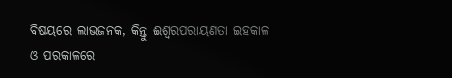ବିଷୟରେ ଲାଭଜନକ, କିନ୍ତୁ ଈଶ୍ଵରପରାୟଣତା ଇହକାଳ ଓ ପରକାଳରେ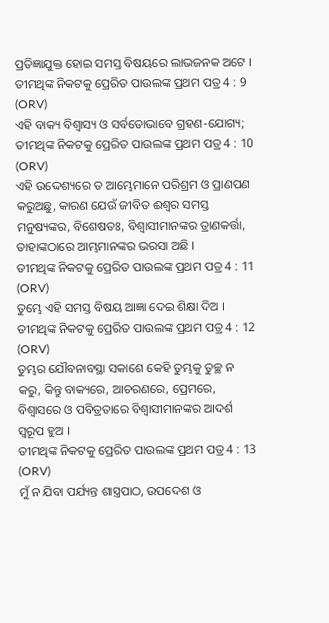ପ୍ରତିଜ୍ଞାଯୁକ୍ତ ହୋଇ ସମସ୍ତ ବିଷୟରେ ଲାଭଜନକ ଅଟେ ।
ତୀମଥିଙ୍କ ନିକଟକୁ ପ୍ରେରିତ ପାଉଲଙ୍କ ପ୍ରଥମ ପତ୍ର 4 : 9 (ORV)
ଏହି ବାକ୍ୟ ବିଶ୍ଵାସ୍ୟ ଓ ସର୍ବତୋଭାବେ ଗ୍ରହଣ-ଯୋଗ୍ୟ;
ତୀମଥିଙ୍କ ନିକଟକୁ ପ୍ରେରିତ ପାଉଲଙ୍କ ପ୍ରଥମ ପତ୍ର 4 : 10 (ORV)
ଏହି ଉଦ୍ଦେଶ୍ୟରେ ତ ଆମ୍ଭେମାନେ ପରିଶ୍ରମ ଓ ପ୍ରାଣପଣ କରୁଅଛୁ, କାରଣ ଯେଉଁ ଜୀବିତ ଈଶ୍ଵର ସମସ୍ତ ମନୁଷ୍ୟଙ୍କର, ବିଶେଷତଃ, ବିଶ୍ଵାସୀମାନଙ୍କର ତ୍ରାଣକର୍ତ୍ତା, ତାହାଙ୍କଠାରେ ଆମ୍ଭମାନଙ୍କର ଭରସା ଅଛି ।
ତୀମଥିଙ୍କ ନିକଟକୁ ପ୍ରେରିତ ପାଉଲଙ୍କ ପ୍ରଥମ ପତ୍ର 4 : 11 (ORV)
ତୁମ୍ଭେ ଏହି ସମସ୍ତ ବିଷୟ ଆଜ୍ଞା ଦେଇ ଶିକ୍ଷା ଦିଅ ।
ତୀମଥିଙ୍କ ନିକଟକୁ ପ୍ରେରିତ ପାଉଲଙ୍କ ପ୍ରଥମ ପତ୍ର 4 : 12 (ORV)
ତୁମ୍ଭର ଯୌବନାବସ୍ଥା ସକାଶେ କେହି ତୁମ୍ଭକୁ ତୁଚ୍ଛ ନ କରୁ, କିନ୍ତୁ ବାକ୍ୟରେ, ଆଚରଣରେ, ପ୍ରେମରେ, ବିଶ୍ଵାସରେ ଓ ପବିତ୍ରତାରେ ବିଶ୍ଵାସୀମାନଙ୍କର ଆଦର୍ଶ ସ୍ଵରୂପ ହୁଅ ।
ତୀମଥିଙ୍କ ନିକଟକୁ ପ୍ରେରିତ ପାଉଲଙ୍କ ପ୍ରଥମ ପତ୍ର 4 : 13 (ORV)
ମୁଁ ନ ଯିବା ପର୍ଯ୍ୟନ୍ତ ଶାସ୍ତ୍ରପାଠ, ଉପଦେଶ ଓ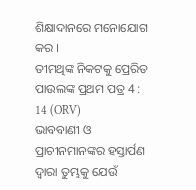ଶିକ୍ଷାଦାନରେ ମନୋଯୋଗ କର ।
ତୀମଥିଙ୍କ ନିକଟକୁ ପ୍ରେରିତ ପାଉଲଙ୍କ ପ୍ରଥମ ପତ୍ର 4 : 14 (ORV)
ଭାବବାଣୀ ଓ ପ୍ରାଚୀନମାନଙ୍କର ହସ୍ତାର୍ପଣ ଦ୍ଵାରା ତୁମ୍ଭକୁ ଯେଉଁ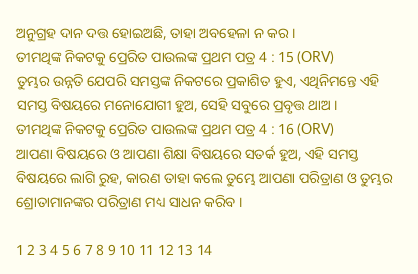ଅନୁଗ୍ରହ ଦାନ ଦତ୍ତ ହୋଇଅଛି, ତାହା ଅବହେଳା ନ କର ।
ତୀମଥିଙ୍କ ନିକଟକୁ ପ୍ରେରିତ ପାଉଲଙ୍କ ପ୍ରଥମ ପତ୍ର 4 : 15 (ORV)
ତୁମ୍ଭର ଉନ୍ନତି ଯେପରି ସମସ୍ତଙ୍କ ନିକଟରେ ପ୍ରକାଶିତ ହୁଏ, ଏଥିନିମନ୍ତେ ଏହି ସମସ୍ତ ବିଷୟରେ ମନୋଯୋଗୀ ହୁଅ, ସେହି ସବୁରେ ପ୍ରବୃତ୍ତ ଥାଅ ।
ତୀମଥିଙ୍କ ନିକଟକୁ ପ୍ରେରିତ ପାଉଲଙ୍କ ପ୍ରଥମ ପତ୍ର 4 : 16 (ORV)
ଆପଣା ବିଷୟରେ ଓ ଆପଣା ଶିକ୍ଷା ବିଷୟରେ ସତର୍କ ହୁଅ, ଏହି ସମସ୍ତ ବିଷୟରେ ଲାଗି ରୁହ, କାରଣ ତାହା କଲେ ତୁମ୍ଭେ ଆପଣା ପରିତ୍ରାଣ ଓ ତୁମ୍ଭର ଶ୍ରୋତାମାନଙ୍କର ପରିତ୍ରାଣ ମଧ୍ୟ ସାଧନ କରିବ ।

1 2 3 4 5 6 7 8 9 10 11 12 13 14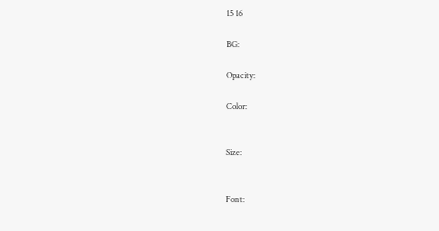15 16

BG:

Opacity:

Color:


Size:


Font: